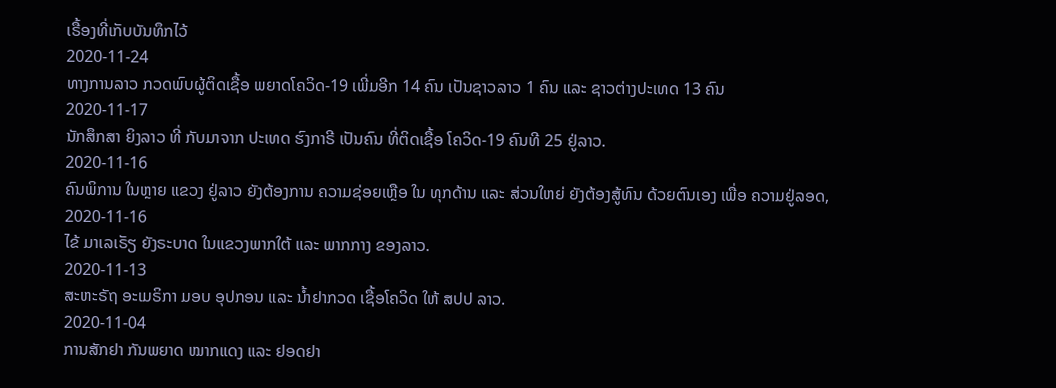ເຣື້ອງທີ່ເກັບບັນທຶກໄວ້
2020-11-24
ທາງການລາວ ກວດພົບຜູ້ຕິດເຊື້ອ ພຍາດໂຄວິດ-19 ເພີ່ມອີກ 14 ຄົນ ເປັນຊາວລາວ 1 ຄົນ ແລະ ຊາວຕ່າງປະເທດ 13 ຄົນ
2020-11-17
ນັກສຶກສາ ຍິງລາວ ທີ່ ກັບມາຈາກ ປະເທດ ຮົງກາຣີ ເປັນຄົນ ທີ່ຕິດເຊື້ອ ໂຄວິດ-19 ຄົນທີ 25 ຢູ່ລາວ.
2020-11-16
ຄົນພິການ ໃນຫຼາຍ ແຂວງ ຢູ່ລາວ ຍັງຕ້ອງການ ຄວາມຊ່ອຍເຫຼືອ ໃນ ທຸກດ້ານ ແລະ ສ່ວນໃຫຍ່ ຍັງຕ້ອງສູ້ທົນ ດ້ວຍຕົນເອງ ເພື່ອ ຄວາມຢູ່ລອດ,
2020-11-16
ໄຂ້ ມາເລເຣັຽ ຍັງຣະບາດ ໃນແຂວງພາກໃຕ້ ແລະ ພາກກາງ ຂອງລາວ.
2020-11-13
ສະຫະຣັຖ ອະເມຣິກາ ມອບ ອຸປກອນ ແລະ ນ້ຳຢາກວດ ເຊື້ອໂຄວິດ ໃຫ້ ສປປ ລາວ.
2020-11-04
ການສັກຢາ ກັນພຍາດ ໝາກແດງ ແລະ ຢອດຢາ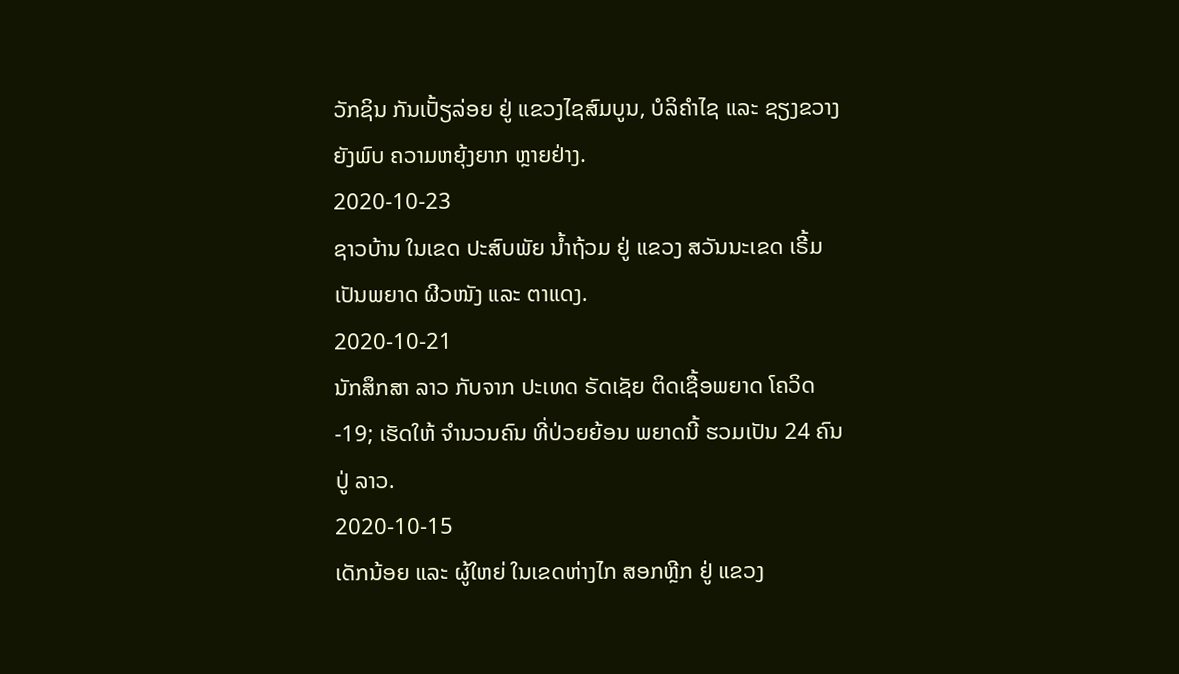ວັກຊິນ ກັນເປັ້ຽລ່ອຍ ຢູ່ ແຂວງໄຊສົມບູນ, ບໍລິຄໍາໄຊ ແລະ ຊຽງຂວາງ ຍັງພົບ ຄວາມຫຍຸ້ງຍາກ ຫຼາຍຢ່າງ.
2020-10-23
ຊາວບ້ານ ໃນເຂດ ປະສົບພັຍ ນໍ້າຖ້ວມ ຢູ່ ແຂວງ ສວັນນະເຂດ ເຣີ້ມ ເປັນພຍາດ ຜີວໜັງ ແລະ ຕາແດງ.
2020-10-21
ນັກສຶກສາ ລາວ ກັບຈາກ ປະເທດ ຣັດເຊັຍ ຕິດເຊື້ອພຍາດ ໂຄວິດ-19; ເຮັດໃຫ້ ຈໍານວນຄົນ ທີ່ປ່ວຍຍ້ອນ ພຍາດນີ້ ຮວມເປັນ 24 ຄົນປູ່ ລາວ.
2020-10-15
ເດັກນ້ອຍ ແລະ ຜູ້ໃຫຍ່ ໃນເຂດຫ່າງໄກ ສອກຫຼີກ ຢູ່ ແຂວງ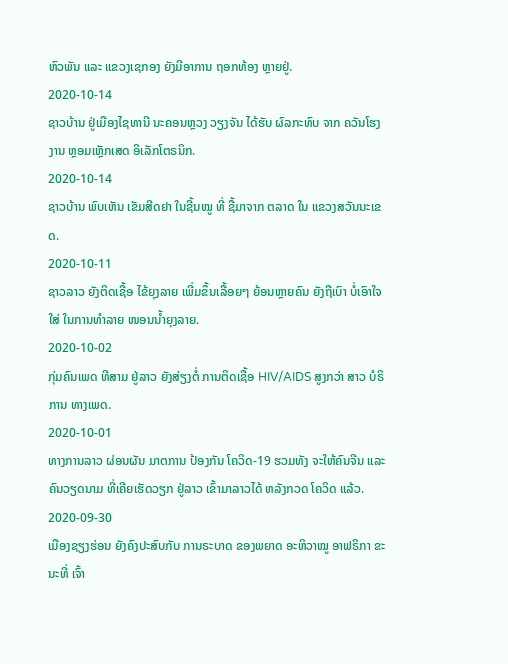ຫົວພັນ ແລະ ແຂວງເຊກອງ ຍັງມີອາການ ຖອກທ້ອງ ຫຼາຍຢູ່.
2020-10-14
ຊາວບ້ານ ຢູ່ເມືອງໄຊທານີ ນະຄອນຫຼວງ ວຽງຈັນ ໄດ້ຮັບ ຜົລກະທົບ ຈາກ ຄວັນໂຮງງານ ຫຼອມເຫຼັກເສດ ອິເລັກໂຕຣນິກ.
2020-10-14
ຊາວບ້ານ ພົບເຫັນ ເຂັມສີດຢາ ໃນຊີ້ນໝູ ທີ່ ຊື້ມາຈາກ ຕລາດ ໃນ ແຂວງສວັນນະເຂດ.
2020-10-11
ຊາວລາວ ຍັງຕິດເຊື້ອ ໄຂ້ຍຸງລາຍ ເພີ່ມຂຶ້ນເລື້ອຍໆ ຍ້ອນຫຼາຍຄົນ ຍັງຖືເບົາ ບໍ່ເອົາໃຈໃສ່ ໃນການທໍາລາຍ ໜອນນໍ້າຍຸງລາຍ.
2020-10-02
ກຸ່ມຄົນເພດ ທີສາມ ຢູ່ລາວ ຍັງສ່ຽງຕໍ່ ການຕິດເຊື້ອ HIV/AIDS ສູງກວ່າ ສາວ ບໍຣິການ ທາງເພດ.
2020-10-01
ທາງການລາວ ຜ່ອນຜັນ ມາຕການ ປ້ອງກັນ ໂຄວິດ-19 ຮວມທັງ ຈະໃຫ້ຄົນຈີນ ແລະ ຄົນວຽດນາມ ທີ່ເຄີຍເຮັດວຽກ ຢູ່ລາວ ເຂົ້າມາລາວໄດ້ ຫລັງກວດ ໂຄວິດ ແລ້ວ.
2020-09-30
ເມືອງຊຽງຮ່ອນ ຍັງຄົງປະສົບກັບ ການຣະບາດ ຂອງພຍາດ ອະຫິວາໝູ ອາຟຣິກາ ຂະນະທີ່ ເຈົ້າ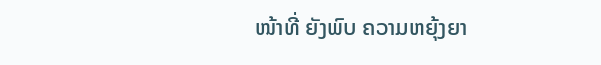ໜ້າທີ່ ຍັງພົບ ຄວາມຫຍຸ້ງຍາ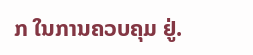ກ ໃນການຄວບຄຸມ ຢູ່.